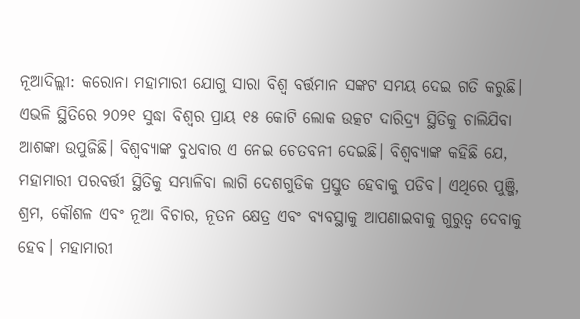ନୂଆଦିଲ୍ଲୀ: କରୋନା ମହାମାରୀ ଯୋଗୁ ସାରା ବିଶ୍ୱ ବର୍ତ୍ତମାନ ସଙ୍କଟ ସମୟ ଦେଇ ଗତି କରୁଛି। ଏଭଳି ସ୍ଥିତିରେ ୨୦୨୧ ସୁଦ୍ଧା ବିଶ୍ୱର ପ୍ରାୟ ୧୫ କୋଟି ଲୋକ ଉତ୍କଟ ଦାରିଦ୍ର୍ୟ ସ୍ଥିତିକୁ ଚାଲିଯିବା ଆଶଙ୍କା ଉପୁଜିଛି। ବିଶ୍ୱବ୍ୟାଙ୍କ ବୁଧବାର ଏ ନେଇ ଚେତବନୀ ଦେଇଛି। ବିଶ୍ୱବ୍ୟାଙ୍କ କହିଛି ଯେ, ମହାମାରୀ ପରବର୍ତ୍ତୀ ସ୍ଥିତିକୁ ସମ୍ଭାଳିବା ଲାଗି ଦେଶଗୁଡିକ ପ୍ରସ୍ତୁତ ହେବାକୁ ପଡିବ। ଏଥିରେ ପୁଞ୍ଜି, ଶ୍ରମ, କୌଶଳ ଏବଂ ନୂଆ ବିଚାର, ନୂତନ କ୍ଷେତ୍ର ଏବଂ ବ୍ୟବସ୍ଥାକୁ ଆପଣାଇବାକୁ ଗୁରୁତ୍ୱ ଦେବାକୁ ହେବ। ମହାମାରୀ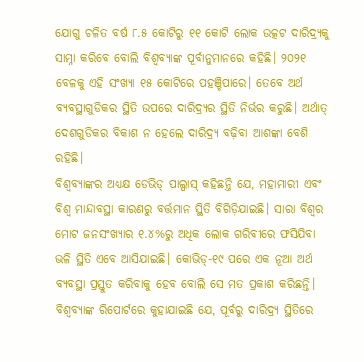ଯୋଗୁ ଚଳିତ ବର୍ଷ ୮.୫ କୋଟିରୁ ୧୧ କୋଟି ଲୋକ ଉତ୍କଟ ଦାରିଦ୍ର୍ୟକୁ ସାମ୍ନା କରିବେ ବୋଲି ବିଶ୍ୱବ୍ୟାଙ୍କ ପୂର୍ବାନୁମାନରେ କହିଛି। ୨୦୨୧ ବେଳକୁ ଏହି ସଂଖ୍ୟା ୧୫ କୋଟିରେ ପହଞ୍ଚିପାରେ। ତେବେ ଅର୍ଥ ବ୍ୟବସ୍ଥାଗୁଡିକର ସ୍ଥିତି ଉପରେ ଦାରିଦ୍ର୍ୟର ସ୍ଥିତି ନିର୍ଭର କରୁଛି। ଅର୍ଥାତ୍ ଦେଶଗୁଡିକର ବିକାଶ ନ ହେଲେ ଦାରିଦ୍ର୍ୟ ବଢ଼ିବା ଆଶଙ୍କା ବେଶି ରହିଛି।
ବିଶ୍ୱବ୍ୟାଙ୍କର ଅଧ୍ୟକ୍ଷ ଡେଭିଡ୍ ପାଲ୍ପାସ୍ କହିଛନ୍ତି ଯେ, ମହାମାରୀ ଏବଂ ବିଶ୍ୱ ମାନ୍ଦାବସ୍ଥା କାରଣରୁ ବର୍ତ୍ତମାନ ସ୍ଥିତି ବିଗିଡ଼ିଯାଇଛି। ସାରା ବିଶ୍ୱର ମୋଟ ଜନସଂଖ୍ୟାର ୧.୪%ରୁ ଅଧିକ ଲୋକ ଗରିବୀରେ ଫସିଯିବା ଭଳି ସ୍ଥିତି ଏବେ ଆସିଯାଇଛି। କୋଭିଡ୍-୧୯ ପରେ ଏକ ନୂଆ ଅର୍ଥ ବ୍ୟବସ୍ଥା ପ୍ରସ୍ତୁତ କରିବାକୁ ହେବ ବୋଲି ସେ ମତ ପ୍ରକାଶ କରିଛନ୍ତି। ବିଶ୍ୱବ୍ୟାଙ୍କ ରିପୋର୍ଟରେ କୁହାଯାଇଛି ଯେ, ପୂର୍ବରୁ ଦାରିଦ୍ର୍ୟ ସ୍ଥିତିରେ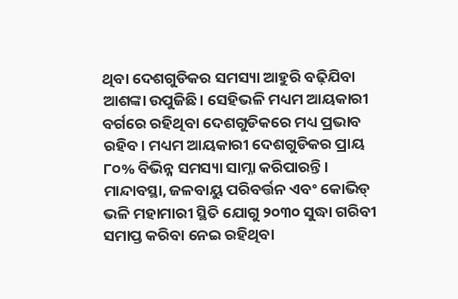ଥିବା ଦେଶଗୁଡିକର ସମସ୍ୟା ଆହୁରି ବଢ଼ିଯିବା ଆଶଙ୍କା ଉପୁଜିଛି। ସେହିଭଳି ମଧ୍ୟମ ଆୟକାରୀ ବର୍ଗରେ ରହିଥିବା ଦେଶଗୁଡିକରେ ମଧ୍ୟ ପ୍ରଭାବ ରହିବ। ମଧ୍ୟମ ଆୟକାରୀ ଦେଶଗୁଡିକର ପ୍ରାୟ ୮୦% ବିଭିନ୍ନ ସମସ୍ୟା ସାମ୍ନା କରିପାରନ୍ତି। ମାନ୍ଦାବସ୍ଥା, ଜଳବାୟୁ ପରିବର୍ତ୍ତନ ଏବଂ କୋଭିଡ୍ ଭଳି ମହାମାରୀ ସ୍ଥିତି ଯୋଗୁ ୨୦୩୦ ସୁଦ୍ଧା ଗରିବୀ ସମାପ୍ତ କରିବା ନେଇ ରହିଥିବା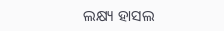ଲକ୍ଷ୍ୟ ହାସଲ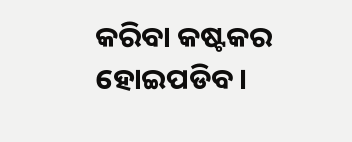କରିବା କଷ୍ଟକର ହୋଇପଡିବ।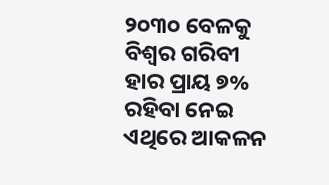୨୦୩୦ ବେଳକୁ ବିଶ୍ୱର ଗରିବୀ ହାର ପ୍ରାୟ ୭% ରହିବା ନେଇ ଏଥିରେ ଆକଳନ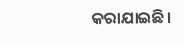କରାଯାଇଛି।